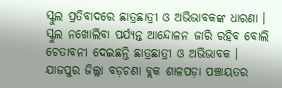ସ୍କୁଲ ପ୍ରତିବାଦରେ ଛାତ୍ରଛାତ୍ରୀ ଓ ଅଭିଭାବକଙ୍କ ଧାରଣା । ସ୍କୁଲ ନଖୋଲିବା ପର୍ଯ୍ୟନ୍ତ ଆନ୍ଦୋଳନ ଜାରି ରହିବ ବୋଲି ଚେତାବନୀ ଦେଇଛନ୍ତି ଛାତ୍ରଛାତ୍ରୀ ଓ ଅଭିଭାବକ । ଯାଜପୁର ଜିଲ୍ଲା ବଡ଼ଚଣା ବ୍ଲକ ଶାଳପଡ଼ା ପଞ୍ଚାୟତର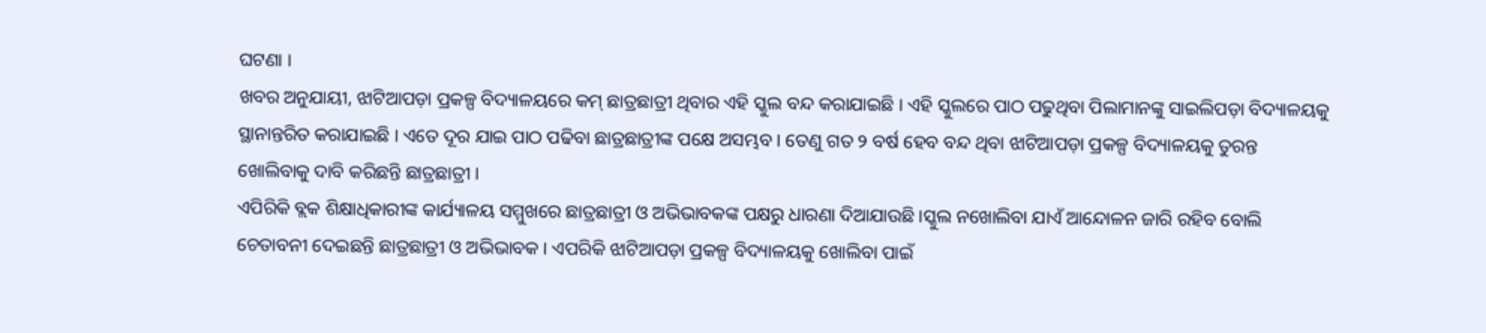ଘଟଣା ।
ଖବର ଅନୁଯାୟୀ, ଝାଟିଆପଡ଼ା ପ୍ରକଳ୍ପ ବିଦ୍ୟାଳୟରେ କମ୍ ଛାତ୍ରଛାତ୍ରୀ ଥିବାର ଏହି ସ୍କୁଲ ବନ୍ଦ କରାଯାଇଛି । ଏହି ସ୍କୁଲରେ ପାଠ ପଢୁଥିବା ପିଲାମାନଙ୍କୁ ସାଇଲିପଡ଼ା ବିଦ୍ୟାଳୟକୁ ସ୍ଥାନାନ୍ତରିତ କରାଯାଇଛି । ଏତେ ଦୂର ଯାଇ ପାଠ ପଢିବା ଛାତ୍ରଛାତ୍ରୀଙ୍କ ପକ୍ଷେ ଅସମ୍ଭବ । ତେଣୁ ଗତ ୨ ବର୍ଷ ହେବ ବନ୍ଦ ଥିବା ଝାଟିଆପଡ଼ା ପ୍ରକଳ୍ପ ବିଦ୍ୟାଳୟକୁ ତୁରନ୍ତ ଖୋଲିବାକୁ ଦାବି କରିଛନ୍ତି ଛାତ୍ରଛାତ୍ରୀ ।
ଏପିରିକି ବ୍ଲକ ଶିକ୍ଷାଧିକାରୀଙ୍କ କାର୍ଯ୍ୟାଳୟ ସମ୍ମୁଖରେ ଛାତ୍ରଛାତ୍ରୀ ଓ ଅଭିଭାବକଙ୍କ ପକ୍ଷରୁ ଧାରଣା ଦିଆଯାଉଛି ।ସ୍କୁଲ ନଖୋଲିବା ଯାଏଁ ଆନ୍ଦୋଳନ ଜାରି ରହିବ ବୋଲି ଚେତାବନୀ ଦେଇଛନ୍ତି ଛାତ୍ରଛାତ୍ରୀ ଓ ଅଭିଭାବକ । ଏପରିକି ଝାଟିଆପଡ଼ା ପ୍ରକଳ୍ପ ବିଦ୍ୟାଳୟକୁ ଖୋଲିବା ପାଇଁ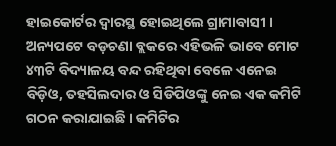ହାଇକୋର୍ଟର ଦ୍ୱାରସ୍ଥ ହୋଇଥିଲେ ଗ୍ରାମାବାସୀ ।
ଅନ୍ୟପଟେ ବଡ଼ଚଣା ବ୍ଲକରେ ଏହିଭଳି ଭାବେ ମୋଟ ୪୩ଟି ବିଦ୍ୟାଳୟ ବନ୍ଦ ରହିଥିବା ବେଳେ ଏନେଇ ବିଡ଼ିଓ, ତହସିଲଦାର ଓ ସିଡିପିଓଙ୍କୁ ନେଇ ଏକ କମିଟି ଗଠନ କରାଯାଇଛି । କମିଟିର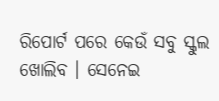ରିପୋର୍ଟ ପରେ କେଉଁ ସବୁ ସ୍କୁଲ ଖୋଲିବ । ସେନେଇ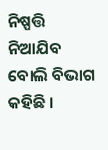ନିଷ୍ପତ୍ତି ନିଆଯିବ ବୋଲି ବିଭାଗ କହିଛି ।